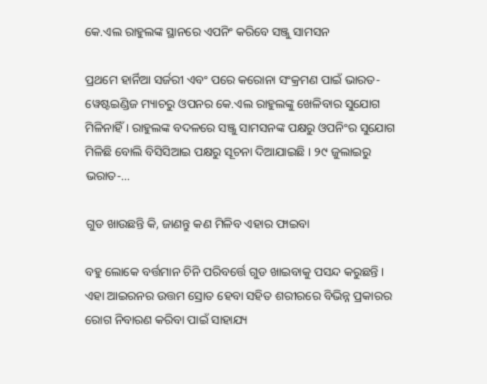କେ.ଏଲ ରାହୁଲଙ୍କ ସ୍ଥାନରେ ଏପନିଂ କରିବେ ସଞ୍ଜୁ ସାମସନ

ପ୍ରଥମେ ହାର୍ନିଆ ସର୍ଜରୀ ଏବଂ ପରେ କରୋନା ସଂକ୍ରମଣ ପାଇଁ ଭାରତ-ୱେଷ୍ଟଇଣ୍ଡିଜ ମ୍ୟାଚରୁ ଓପନର କେ.ଏଲ ରାହୁଲଙ୍କୁ ଖେଳିବାର ସୁଯୋଗ ମିଳିନାହିଁ । ରାହୁଲଙ୍କ ବଦଳରେ ସଞ୍ଜୁ ସାମସନଙ୍କ ପକ୍ଷରୁ ଓପନିଂର ସୁଯୋଗ ମିଳିଛି ବୋଲି ବିସିସିଆଇ ପକ୍ଷରୁ ସୂଚନା ଦିଆଯାଇଛି । ୨୯ ଜୁଲାଇରୁ ଭରାତ-…

ଗୁଡ ଖାଉଛନ୍ତି କି, ଜାଣନ୍ତୁ କଣ ମିଳିବ ଏହାର ଫାଇବା

ବହୁ ଲୋକେ ବର୍ତ୍ତମାନ ଚିନି ପରିବର୍ତ୍ତେ ଗୁଡ ଖାଇବାକୁ ପସନ୍ଦ କରୁଛନ୍ତି । ଏହା ଆଇରନର ଉତ୍ତମ ସ୍ରୋତ ହେବା ସହିତ ଶରୀରରେ ବିଭିନ୍ନ ପ୍ରକାରର ରୋଗ ନିବାରଣ କରିବା ପାଇଁ ସାହାଯ୍ୟ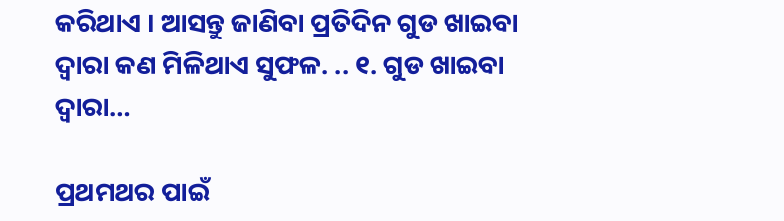କରିଥାଏ । ଆସନ୍ତୁ ଜାଣିବା ପ୍ରତିଦିନ ଗୁଡ ଖାଇବା ଦ୍ୱାରା କଣ ମିଳିଥାଏ ସୁଫଳ. .. ୧. ଗୁଡ ଖାଇବା ଦ୍ୱାରା…

ପ୍ରଥମଥର ପାଇଁ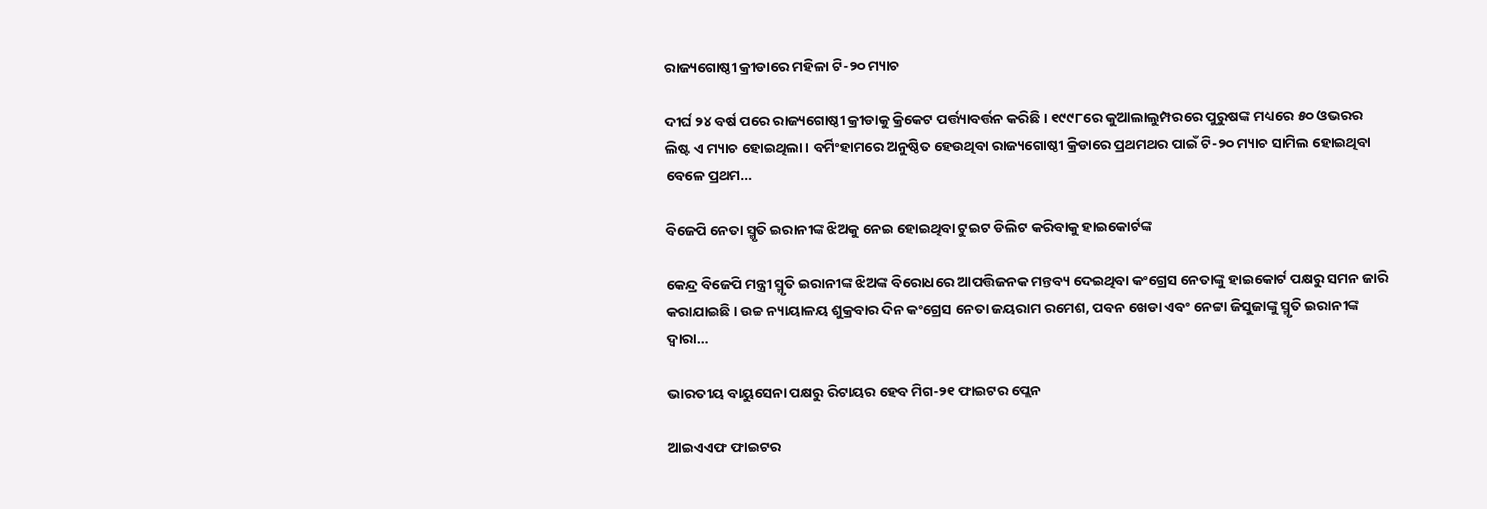ରାଜ୍ୟଗୋଷ୍ଠୀ କ୍ରୀଡାରେ ମହିଳା ଟି-୨୦ ମ୍ୟାଚ

ଦୀର୍ଘ ୨୪ ବର୍ଷ ପରେ ରାଜ୍ୟଗୋଷ୍ଠୀ କ୍ରୀଡାକୁ କ୍ରିକେଟ ପର୍ତ୍ତ୍ୟାବର୍ତ୍ତନ କରିଛି । ୧୯୯୮ରେ କୁଆଲାଲୁମ୍ପରରେ ପୁରୁଷଙ୍କ ମଧ୍ୟରେ ୫୦ ଓଭରର ଲିଷ୍ଟ ଏ ମ୍ୟାଚ ହୋଇଥିଲା । ବର୍ମିଂହାମରେ ଅନୁଷ୍ଠିତ ହେଉଥିବା ରାଜ୍ୟଗୋଷ୍ଠୀ କ୍ରିଡାରେ ପ୍ରଥମଥର ପାଇଁ ଟି-୨୦ ମ୍ୟାଚ ସାମିଲ ହୋଇଥିବା ବେଳେ ପ୍ରଥମ…

ବିଜେପି ନେତା ସ୍ମୃତି ଇରାନୀଙ୍କ ଝିଅକୁ ନେଇ ହୋଇଥିବା ଟୁଇଟ ଡିଲିଟ କରିବାକୁ ହାଇକୋର୍ଟଙ୍କ

କେନ୍ଦ୍ର ବିଜେପି ମନ୍ତ୍ରୀ ସ୍ମୃତି ଇରାନୀଙ୍କ ଝିଅଙ୍କ ବିରୋଧରେ ଆପତ୍ତିଜନକ ମନ୍ତବ୍ୟ ଦେଇଥିବା କଂଗ୍ରେସ ନେତାଙ୍କୁ ହାଇକୋର୍ଟ ପକ୍ଷରୁ ସମନ ଜାରି କରାଯାଇଛି । ଉଚ୍ଚ ନ୍ୟାୟାଳୟ ଶୁକ୍ରବାର ଦିନ କଂଗ୍ରେସ ନେତା ଜୟରାମ ରମେଶ, ପବନ ଖେଡା ଏବଂ ନେଟ୍ଟା ଜିସୁଜାଙ୍କୁ ସ୍ମୃତି ଇରାନୀଙ୍କ ଦ୍ୱାରା…

ଭାରତୀୟ ବାୟୁସେନା ପକ୍ଷରୁ ରିଟାୟର ହେବ ମିଗ-୨୧ ଫାଇଟର ପ୍ଲେନ

ଆଇଏଏଫ ଫାଇଟର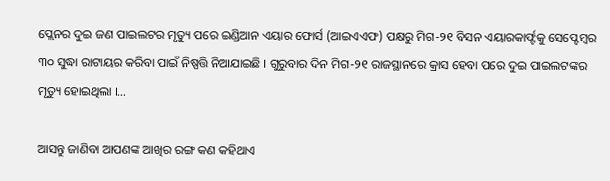ପ୍ଲେନର ଦୁଇ ଜଣ ପାଇଲଟର ମୃତ୍ୟୁ ପରେ ଇଣ୍ଡିଆନ ଏୟାର ଫୋର୍ସ (ଆଇଏଏଫ) ପକ୍ଷରୁ ମିଗ-୨୧ ବିସନ ଏୟାରକାର୍ଫ୍ଟକୁ ସେପ୍ଟେମ୍ବର ୩୦ ସୁଦ୍ଧା ରାଟାୟର କରିବା ପାଇଁ ନିଷ୍ପତ୍ତି ନିଆଯାଇଛି । ଗୁରୁବାର ଦିନ ମିଗ-୨୧ ରାଜସ୍ଥାନରେ କ୍ରାସ ହେବା ପରେ ଦୁଇ ପାଇଲଟଙ୍କର ମୃତ୍ୟୁ ହୋଇଥିଲା ।…

ଆସନ୍ତୁ ଜାଣିବା ଆପଣଙ୍କ ଆଖିର ରଙ୍ଗ କଣ କହିଥାଏ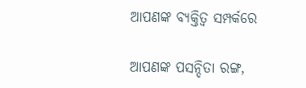ଆପଣଙ୍କ ବ୍ୟକ୍ତିତ୍ୱ ସମ୍ପର୍କରେ

ଆପଣଙ୍କ ପସନ୍ଦିତା ରଙ୍ଗ,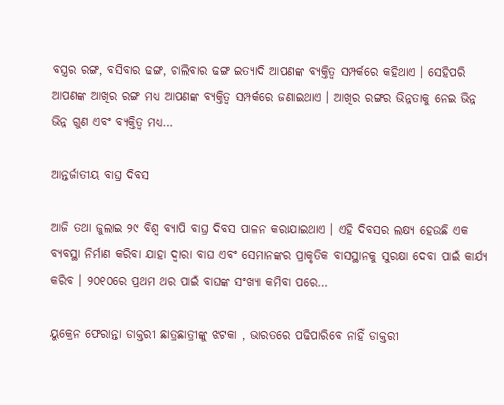ବସ୍ତ୍ରର ରଙ୍ଗ, ବସିବାର ଢଙ୍ଗ, ଚାଲିବାର ଢଙ୍ଗ ଇତ୍ୟାଦି ଆପଣଙ୍କ ବ୍ୟକ୍ତିତ୍ୱ ସମ୍ପର୍କରେ କହିଥାଏ । ସେହିପରି ଆପଣଙ୍କ ଆଖିର ରଙ୍ଗ ମଧ୍ୟ ଆପଣଙ୍କ ବ୍ୟକ୍ତିତ୍ୱ ସମ୍ପର୍କରେ ଜଣାଇଥାଏ । ଆଖିର ରଙ୍ଗର ଭିନ୍ନତାକୁ ନେଇ ଭିନ୍ନ ଭିନ୍ନ ଗୁଣ ଏବଂ ବ୍ୟକ୍ତିତ୍ୱ ମଧ୍ୟ…

ଆନ୍ତର୍ଜାତୀୟ ବାଘ୍ର ଦିବସ

ଆଜି ତଥା ଜୁଲାଇ ୨୯ ବିଶ୍ୱ ବ୍ୟାପି ବାଘ୍ର ଦିବସ ପାଳନ କରାଯାଇଥାଏ । ଏହି ଦିବସର ଲକ୍ଷ୍ୟ ହେଉଛି ଏକ ବ୍ୟବସ୍ଥା ନିର୍ମାଣ କରିବା ଯାହା ଦ୍ୱାରା ବାଘ ଏବଂ ସେମାନଙ୍କର ପ୍ରାକୃତିକ ବାସସ୍ଥାନକୁ ସୁରକ୍ଷା ଦେବା ପାଇଁ କାର୍ଯ୍ୟ କରିବ । ୨୦୧୦ରେ ପ୍ରଥମ ଥର ପାଇଁ ବାଘଙ୍କ ସଂଖ୍ୟା କମିବା ପରେ…

ୟୁକ୍ରେନ ଫେରାନ୍ତା ଡାକ୍ତରୀ ଛାତ୍ରଛାତ୍ରୀଙ୍କୁ ଝଟକା , ଭାରତରେ ପଢିପାରିବେ ନାହିଁ ଡାକ୍ତରୀ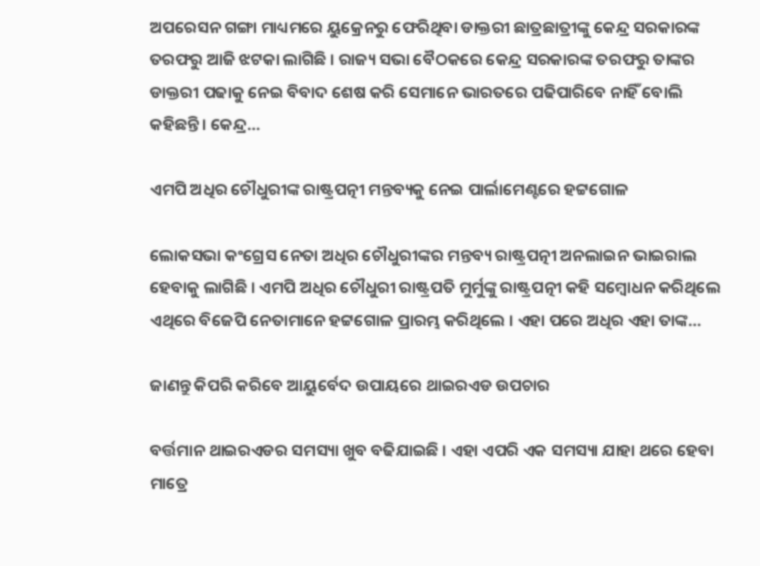ଅପରେସନ ଗଙ୍ଗା ମାଧ୍ୟମରେ ୟୁକ୍ରେନରୁ ଫେରିଥିବା ଡାକ୍ତରୀ ଛାତ୍ରଛାତ୍ରୀଙ୍କୁ କେନ୍ଦ୍ର ସରକାରଙ୍କ ତରଫରୁ ଆଜି ଝଟକା ଲାଗିଛି । ରାଜ୍ୟ ସଭା ବୈଠକରେ କେନ୍ଦ୍ର ସରକାରଙ୍କ ତରଫରୁ ତାଙ୍କର ଡାକ୍ତରୀ ପଢାକୁ ନେଇ ବିବାଦ ଶେଷ କରି ସେମାନେ ଭାରତରେ ପଢିପାରିବେ ନାହିଁ ବୋଲି କହିଛନ୍ତି । କେନ୍ଦ୍ର…

ଏମପି ଅଧିର ଚୌଧୁରୀଙ୍କ ରାଷ୍ଟ୍ରପତ୍ନୀ ମନ୍ତବ୍ୟକୁ ନେଇ ପାର୍ଲାମେଣ୍ଟରେ ହଟ୍ଟଗୋଳ

ଲୋକସଭା କଂଗ୍ରେସ ନେତା ଅଧିର ଚୌଧୁରୀଙ୍କର ମନ୍ତବ୍ୟ ରାଷ୍ଟ୍ରପତ୍ନୀ ଅନଲାଇନ ଭାଇରାଲ ହେବାକୁ ଲାଗିଛି । ଏମପି ଅଧିର ଚୌଧୁରୀ ରାଷ୍ଟ୍ରପତି ମୁର୍ମୁଙ୍କୁ ରାଷ୍ଟ୍ରପତ୍ନୀ କହି ସମ୍ବୋଧନ କରିଥିଲେ ଏଥିରେ ବିଜେପି ନେତାମାନେ ହଟ୍ଟଗୋଳ ପ୍ରାରମ୍ଭ କରିଥିଲେ । ଏହା ପରେ ଅଧିର ଏହା ତାଙ୍କ…

ଜାଣନ୍ତୁ କିପରି କରିବେ ଆୟୁର୍ବେଦ ଉପାୟରେ ଥାଇରଏଡ ଉପଚାର

ବର୍ତ୍ତମାନ ଥାଇରଏଡର ସମସ୍ୟା ଖୁବ ବଢିଯାଇଛି । ଏହା ଏପରି ଏକ ସମସ୍ୟା ଯାହା ଥରେ ହେବା ମାତ୍ରେ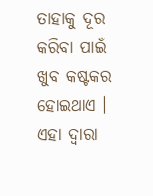ତାହାକୁ ଦୂର କରିବା ପାଇଁ ଖୁବ କଷ୍ଟକର ହୋଇଥାଏ । ଏହା ଦ୍ୱାରା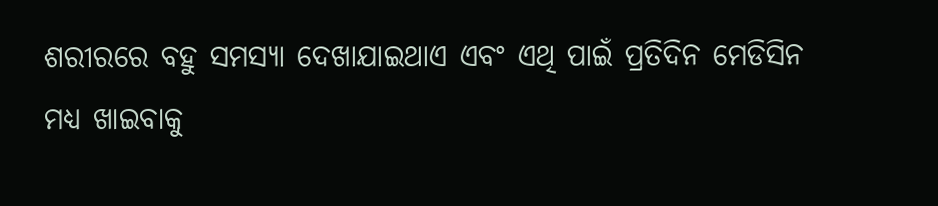ଶରୀରରେ ବହୁ ସମସ୍ୟା ଦେଖାଯାଇଥାଏ ଏବଂ ଏଥି ପାଇଁ ପ୍ରତିଦିନ ମେଡିସିନ ମଧ୍ୟ ଖାଇବାକୁ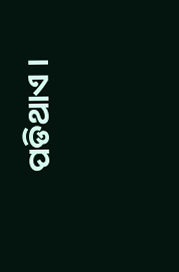ପଡିଥାଏ ।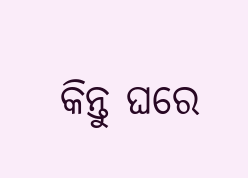କିନ୍ତୁ ଘରେ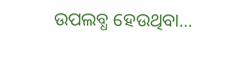ଉପଲବ୍ଧ ହେଉଥିବା…